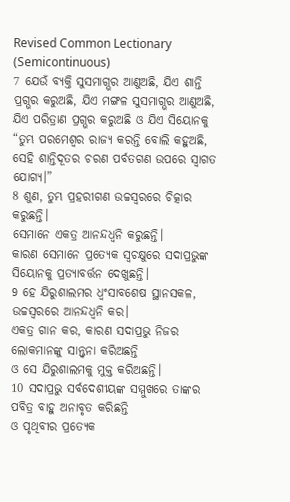Revised Common Lectionary (Semicontinuous)
7 ଯେଉଁ ବ୍ୟକ୍ତି ସୁସମାଗ୍ଭର ଆଣୁଅଛି, ଯିଏ ଶାନ୍ତି ପ୍ରଗ୍ଭର କରୁଅଛି, ଯିଏ ମଙ୍ଗଳ ସୁସମାଗ୍ଭର ଆଣୁଅଛି, ଯିଏ ପରିତ୍ରାଣ ପ୍ରଗ୍ଭର କରୁଅଛି ଓ ଯିଏ ସିୟୋନକୁ “ତୁମ୍ଭ ପରମେଶ୍ୱର ରାଜ୍ୟ କରନ୍ତି ବୋଲି କହୁଅଛି, ସେହି ଶାନ୍ତିଦୂତର ଚରଣ ପର୍ବତଗଣ ଉପରେ ସ୍ୱାଗତ ଯୋଗ୍ୟ।”
8 ଶୁଣ, ତୁମ୍ଭ ପ୍ରହରୀଗଣ ଉଚ୍ଚସ୍ୱରରେ ଚିତ୍କାର କରୁଛନ୍ତି।
ସେମାନେ ଏକତ୍ର ଆନନ୍ଦଧ୍ୱନି କରୁଛନ୍ତି।
କାରଣ ସେମାନେ ପ୍ରତ୍ୟେକ ସ୍ୱଚକ୍ଷୁରେ ସଦାପ୍ରଭୁଙ୍କ ସିୟୋନକୁ ପ୍ରତ୍ୟାବର୍ତ୍ତନ ଦେଖୁଛନ୍ତି।
9 ହେ ଯିରୁଶାଲମର ଧ୍ୱଂସାବଶେଷ ସ୍ଥାନସକଳ, ଉଚ୍ଚସ୍ୱରରେ ଆନନ୍ଦଧ୍ୱନି କର।
ଏକତ୍ର ଗାନ କର, କାରଣ ସଦାପ୍ରଭୁ ନିଜର ଲୋକମାନଙ୍କୁ ସାନ୍ତ୍ୱନା କରିଅଛନ୍ତି
ଓ ସେ ଯିରୁଶାଲମକୁ ମୁକ୍ତ କରିଅଛନ୍ତି।
10 ସଦାପ୍ରଭୁ ସର୍ବଦେଶୀୟଙ୍କ ସମ୍ମୁଖରେ ତାଙ୍କର ପବିତ୍ର ବାହୁ ଅନାବୃତ କରିଛନ୍ତି
ଓ ପୃଥିବୀର ପ୍ରତ୍ୟେକ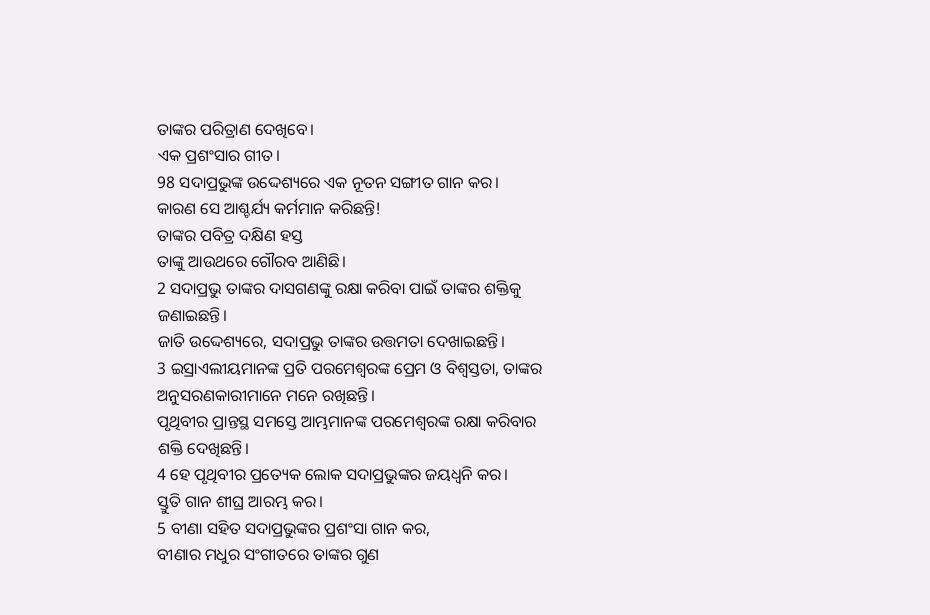ତାଙ୍କର ପରିତ୍ରାଣ ଦେଖିବେ।
ଏକ ପ୍ରଶଂସାର ଗୀତ।
98 ସଦାପ୍ରଭୁଙ୍କ ଉଦ୍ଦେଶ୍ୟରେ ଏକ ନୂତନ ସଙ୍ଗୀତ ଗାନ କର।
କାରଣ ସେ ଆଶ୍ଚର୍ଯ୍ୟ କର୍ମମାନ କରିଛନ୍ତି!
ତାଙ୍କର ପବିତ୍ର ଦକ୍ଷିଣ ହସ୍ତ
ତାଙ୍କୁ ଆଉଥରେ ଗୌରବ ଆଣିଛି।
2 ସଦାପ୍ରଭୁ ତାଙ୍କର ଦାସଗଣଙ୍କୁ ରକ୍ଷା କରିବା ପାଇଁ ତାଙ୍କର ଶକ୍ତିକୁ ଜଣାଇଛନ୍ତି।
ଜାତି ଉଦ୍ଦେଶ୍ୟରେ, ସଦାପ୍ରଭୁ ତାଙ୍କର ଉତ୍ତମତା ଦେଖାଇଛନ୍ତି।
3 ଇସ୍ରାଏଲୀୟମାନଙ୍କ ପ୍ରତି ପରମେଶ୍ୱରଙ୍କ ପ୍ରେମ ଓ ବିଶ୍ୱସ୍ତତା, ତାଙ୍କର ଅନୁସରଣକାରୀମାନେ ମନେ ରଖିଛନ୍ତି।
ପୃଥିବୀର ପ୍ରାନ୍ତସ୍ଥ ସମସ୍ତେ ଆମ୍ଭମାନଙ୍କ ପରମେଶ୍ୱରଙ୍କ ରକ୍ଷା କରିବାର ଶକ୍ତି ଦେଖିଛନ୍ତି।
4 ହେ ପୃଥିବୀର ପ୍ରତ୍ୟେକ ଲୋକ ସଦାପ୍ରଭୁଙ୍କର ଜୟଧ୍ୱନି କର।
ସ୍ତୁତି ଗାନ ଶୀଘ୍ର ଆରମ୍ଭ କର।
5 ବୀଣା ସହିତ ସଦାପ୍ରଭୁଙ୍କର ପ୍ରଶଂସା ଗାନ କର,
ବୀଣାର ମଧୁର ସଂଗୀତରେ ତାଙ୍କର ଗୁଣ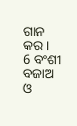ଗାନ କର।
6 ବଂଶୀ ବଜାଅ ଓ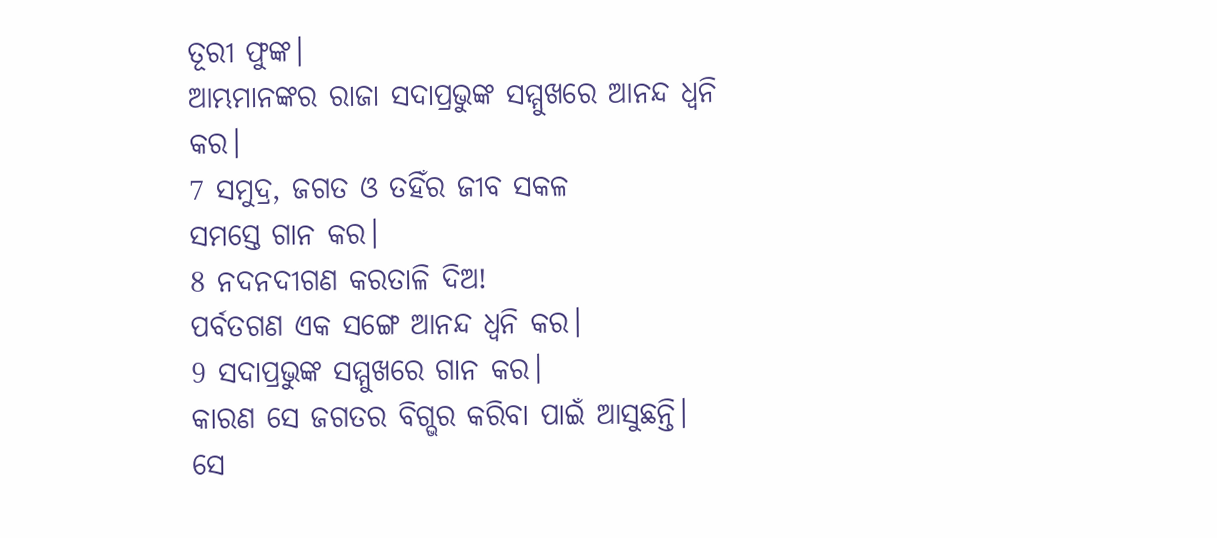ତୂରୀ ଫୁଙ୍କ।
ଆମ୍ଭମାନଙ୍କର ରାଜା ସଦାପ୍ରଭୁଙ୍କ ସମ୍ମୁଖରେ ଆନନ୍ଦ ଧ୍ୱନି କର।
7 ସମୁଦ୍ର, ଜଗତ ଓ ତହିଁର ଜୀବ ସକଳ
ସମସ୍ତେ ଗାନ କର।
8 ନଦନଦୀଗଣ କରତାଳି ଦିଅ!
ପର୍ବତଗଣ ଏକ ସଙ୍ଗେ ଆନନ୍ଦ ଧ୍ୱନି କର।
9 ସଦାପ୍ରଭୁଙ୍କ ସମ୍ମୁଖରେ ଗାନ କର।
କାରଣ ସେ ଜଗତର ବିଗ୍ଭର କରିବା ପାଇଁ ଆସୁଛନ୍ତି।
ସେ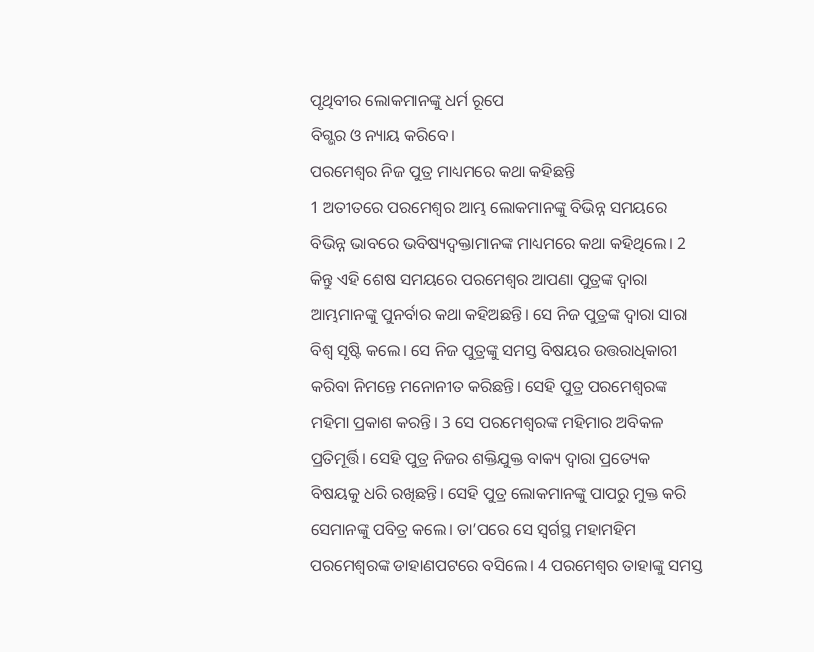ପୃଥିବୀର ଲୋକମାନଙ୍କୁ ଧର୍ମ ରୂପେ
ବିଗ୍ଭର ଓ ନ୍ୟାୟ କରିବେ।
ପରମେଶ୍ୱର ନିଜ ପୁତ୍ର ମାଧ୍ୟମରେ କଥା କହିଛନ୍ତି
1 ଅତୀତରେ ପରମେଶ୍ୱର ଆମ୍ଭ ଲୋକମାନଙ୍କୁ ବିଭିନ୍ନ ସମୟରେ ବିଭିନ୍ନ ଭାବରେ ଭବିଷ୍ୟଦ୍ବକ୍ତାମାନଙ୍କ ମାଧ୍ୟମରେ କଥା କହିଥିଲେ। 2 କିନ୍ତୁ ଏହି ଶେଷ ସମୟରେ ପରମେଶ୍ୱର ଆପଣା ପୁତ୍ରଙ୍କ ଦ୍ୱାରା ଆମ୍ଭମାନଙ୍କୁ ପୁନର୍ବାର କଥା କହିଅଛନ୍ତି। ସେ ନିଜ ପୁତ୍ରଙ୍କ ଦ୍ୱାରା ସାରା ବିଶ୍ୱ ସୃଷ୍ଟି କଲେ। ସେ ନିଜ ପୁତ୍ରଙ୍କୁ ସମସ୍ତ ବିଷୟର ଉତ୍ତରାଧିକାରୀ କରିବା ନିମନ୍ତେ ମନୋନୀତ କରିଛନ୍ତି। ସେହି ପୁତ୍ର ପରମେଶ୍ୱରଙ୍କ ମହିମା ପ୍ରକାଶ କରନ୍ତି। 3 ସେ ପରମେଶ୍ୱରଙ୍କ ମହିମାର ଅବିକଳ ପ୍ରତିମୂର୍ତ୍ତି। ସେହି ପୁତ୍ର ନିଜର ଶକ୍ତିଯୁକ୍ତ ବାକ୍ୟ ଦ୍ୱାରା ପ୍ରତ୍ୟେକ ବିଷୟକୁ ଧରି ରଖିଛନ୍ତି। ସେହି ପୁତ୍ର ଲୋକମାନଙ୍କୁ ପାପରୁ ମୁକ୍ତ କରି ସେମାନଙ୍କୁ ପବିତ୍ର କଲେ। ତା’ପରେ ସେ ସ୍ୱର୍ଗସ୍ଥ ମହାମହିମ ପରମେଶ୍ୱରଙ୍କ ଡାହାଣପଟରେ ବସିଲେ। 4 ପରମେଶ୍ୱର ତାହାଙ୍କୁ ସମସ୍ତ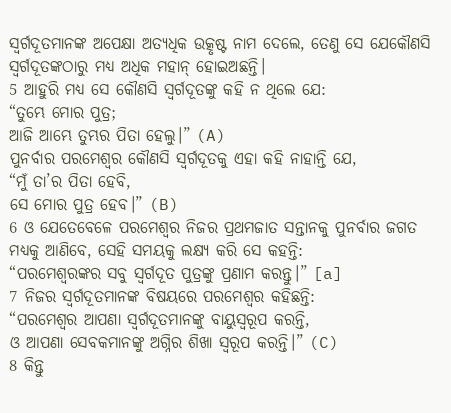ସ୍ୱର୍ଗଦୂତମାନଙ୍କ ଅପେକ୍ଷା ଅତ୍ୟଧିକ ଉତ୍କୃଷ୍ଟ ନାମ ଦେଲେ, ତେଣୁ ସେ ଯେକୌଣସି ସ୍ୱର୍ଗଦୂତଙ୍କଠାରୁ ମଧ୍ୟ ଅଧିକ ମହାନ୍ ହୋଇଅଛନ୍ତି।
5 ଆହୁରି ମଧ୍ୟ ସେ କୌଣସି ସ୍ୱର୍ଗଦୂତଙ୍କୁ କହି ନ ଥିଲେ ଯେ:
“ତୁମ୍ଭେ ମୋର ପୁତ୍ର;
ଆଜି ଆମ୍ଭେ ତୁମ୍ଭର ପିତା ହେଲୁ।” (A)
ପୁନର୍ବାର ପରମେଶ୍ୱର କୌଣସି ସ୍ୱର୍ଗଦୂତକୁ ଏହା କହି ନାହାନ୍ତି ଯେ,
“ମୁଁ ତା’ର ପିତା ହେବି,
ସେ ମୋର ପୁତ୍ର ହେବ।” (B)
6 ଓ ଯେତେବେଳେ ପରମେଶ୍ୱର ନିଜର ପ୍ରଥମଜାତ ସନ୍ତାନକୁ ପୁନର୍ବାର ଜଗତ ମଧ୍ୟକୁ ଆଣିବେ, ସେହି ସମୟକୁ ଲକ୍ଷ୍ୟ କରି ସେ କହନ୍ତି:
“ପରମେଶ୍ୱରଙ୍କର ସବୁ ସ୍ୱର୍ଗଦୂତ ପୁତ୍ରଙ୍କୁ ପ୍ରଣାମ କରନ୍ତୁ।” [a]
7 ନିଜର ସ୍ୱର୍ଗଦୂତମାନଙ୍କ ବିଷୟରେ ପରମେଶ୍ୱର କହିଛନ୍ତି:
“ପରମେଶ୍ୱର ଆପଣା ସ୍ୱର୍ଗଦୂତମାନଙ୍କୁ ବାୟୁସ୍ୱରୂପ କରନ୍ତି,
ଓ ଆପଣା ସେବକମାନଙ୍କୁ ଅଗ୍ନିର ଶିଖା ସ୍ୱରୂପ କରନ୍ତି।” (C)
8 କିନ୍ତୁ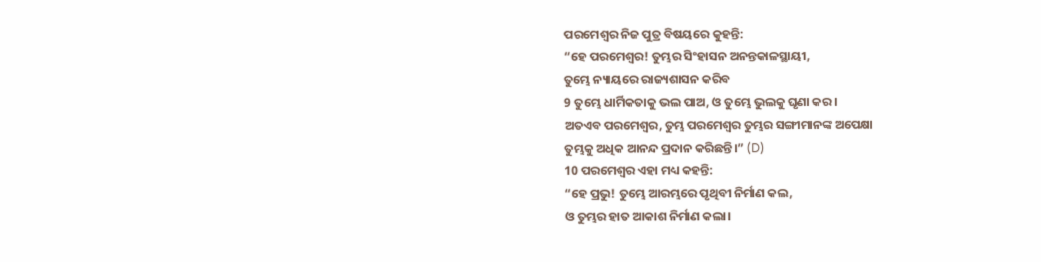ପରମେଶ୍ୱର ନିଜ ପୁତ୍ର ବିଷୟରେ କୁହନ୍ତି:
“ହେ ପରମେଶ୍ୱର! ତୁମ୍ଭର ସିଂହାସନ ଅନନ୍ତକାଳସ୍ଥାୟୀ,
ତୁମ୍ଭେ ନ୍ୟାୟରେ ରାଜ୍ୟଶାସନ କରିବ
9 ତୁମ୍ଭେ ଧାର୍ମିକତାକୁ ଭଲ ପାଅ, ଓ ତୁମ୍ଭେ ଭୁଲକୁ ଘୃଣା କର।
ଅତଏବ ପରମେଶ୍ୱର, ତୁମ୍ଭ ପରମେଶ୍ୱର ତୁମ୍ଭର ସଙ୍ଗୀମାନଙ୍କ ଅପେକ୍ଷା
ତୁମ୍ଭକୁ ଅଧିକ ଆନନ୍ଦ ପ୍ରଦାନ କରିଛନ୍ତି।” (D)
10 ପରମେଶ୍ୱର ଏହା ମଧ୍ୟ କହନ୍ତି:
“ହେ ପ୍ରଭୁ! ତୁମ୍ଭେ ଆରମ୍ଭରେ ପୃଥିବୀ ନିର୍ମାଣ କଲ,
ଓ ତୁମ୍ଭର ହାତ ଆକାଶ ନିର୍ମାଣ କଲା।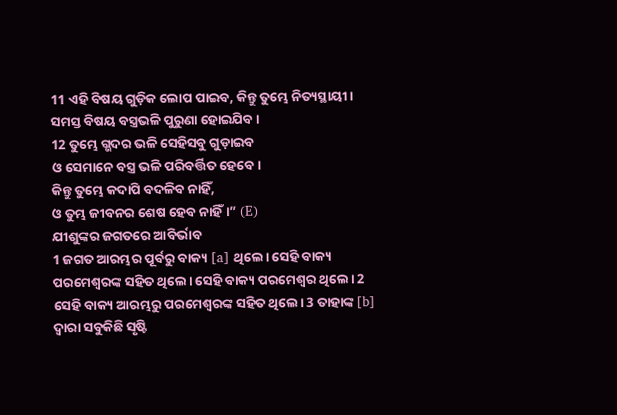11 ଏହି ବିଷୟ ଗୁଡ଼ିକ ଲୋପ ପାଇବ, କିନ୍ତୁ ତୁମ୍ଭେ ନିତ୍ୟସ୍ଥାୟୀ।
ସମସ୍ତ ବିଷୟ ବସ୍ତ୍ରଭଳି ପୁରୁଣା ହୋଇଯିବ।
12 ତୁମ୍ଭେ ଗ୍ଭଦର ଭଳି ସେହିସବୁ ଗୁଡ଼ାଇବ
ଓ ସେମାନେ ବସ୍ତ୍ର ଭଳି ପରିବର୍ତ୍ତିତ ହେବେ।
କିନ୍ତୁ ତୁମ୍ଭେ କଦାପି ବଦଳିବ ନାହିଁ,
ଓ ତୁମ୍ଭ ଜୀବନର ଶେଷ ହେବ ନାହିଁ।” (E)
ଯୀଶୁଙ୍କର ଜଗତରେ ଆବିର୍ଭାବ
1 ଜଗତ ଆରମ୍ଭର ପୂର୍ବରୁ ବାକ୍ୟ [a] ଥିଲେ। ସେହି ବାକ୍ୟ ପରମେଶ୍ୱରଙ୍କ ସହିତ ଥିଲେ। ସେହି ବାକ୍ୟ ପରମେଶ୍ୱର ଥିଲେ। 2 ସେହି ବାକ୍ୟ ଆରମ୍ଭରୁ ପରମେଶ୍ୱରଙ୍କ ସହିତ ଥିଲେ। 3 ତାହାଙ୍କ [b] ଦ୍ୱାରା ସବୁକିଛି ସୃଷ୍ଟି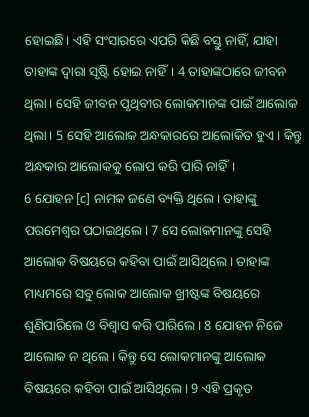ହୋଇଛି। ଏହି ସଂସାରରେ ଏପରି କିଛି ବସ୍ତୁ ନାହିଁ, ଯାହା ତାହାଙ୍କ ଦ୍ୱାରା ସୃଷ୍ଟି ହୋଇ ନାହିଁ। 4 ତାହାଙ୍କଠାରେ ଜୀବନ ଥିଲା। ସେହି ଜୀବନ ପୃଥିବୀର ଲୋକମାନଙ୍କ ପାଇଁ ଆଲୋକ ଥିଲା। 5 ସେହି ଆଲୋକ ଅନ୍ଧକାରରେ ଆଲୋକିତ ହୁଏ। କିନ୍ତୁ ଅନ୍ଧକାର ଆଲୋକକୁ ଲୋପ କରି ପାରି ନାହିଁ।
6 ଯୋହନ [c] ନାମକ ଜଣେ ବ୍ୟକ୍ତି ଥିଲେ। ତାହାଙ୍କୁ ପରମେଶ୍ୱର ପଠାଇଥିଲେ। 7 ସେ ଲୋକମାନଙ୍କୁ ସେହି ଆଲୋକ ବିଷୟରେ କହିବା ପାଇଁ ଆସିଥିଲେ। ତାହାଙ୍କ ମାଧ୍ୟମରେ ସବୁ ଲୋକ ଆଲୋକ ଖ୍ରୀଷ୍ଟଙ୍କ ବିଷୟରେ ଶୁଣିପାରିଲେ ଓ ବିଶ୍ୱାସ କରି ପାରିଲେ। 8 ଯୋହନ ନିଜେ ଆଲୋକ ନ ଥିଲେ। କିନ୍ତୁ ସେ ଲୋକମାନଙ୍କୁ ଆଲୋକ ବିଷୟରେ କହିବା ପାଇଁ ଆସିଥିଲେ। 9 ଏହି ପ୍ରକୃତ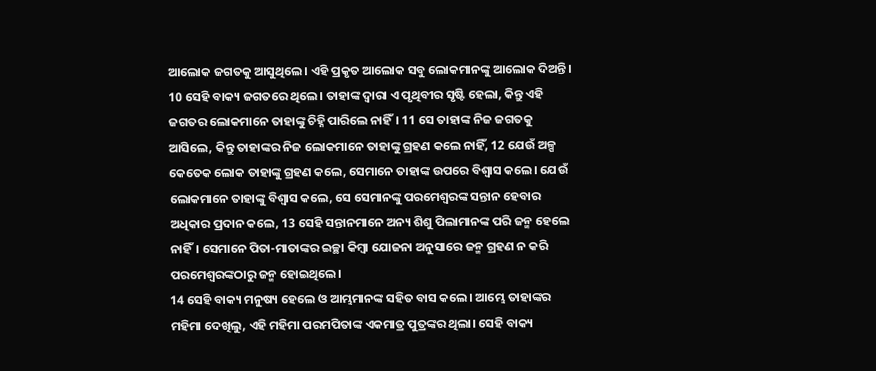ଆଲୋକ ଜଗତକୁ ଆସୁଥିଲେ। ଏହି ପ୍ରକୃତ ଆଲୋକ ସବୁ ଲୋକମାନଙ୍କୁ ଆଲୋକ ଦିଅନ୍ତି।
10 ସେହି ବାକ୍ୟ ଜଗତରେ ଥିଲେ। ତାହାଙ୍କ ଦ୍ୱାରା ଏ ପୃଥିବୀର ସୃଷ୍ଟି ହେଲା, କିନ୍ତୁ ଏହି ଜଗତର ଲୋକମାନେ ତାହାଙ୍କୁ ଚିହ୍ନି ପାରିଲେ ନାହିଁ। 11 ସେ ତାହାଙ୍କ ନିଜ ଜଗତକୁ ଆସିଲେ, କିନ୍ତୁ ତାହାଙ୍କର ନିଜ ଲୋକମାନେ ତାହାଙ୍କୁ ଗ୍ରହଣ କଲେ ନାହିଁ, 12 ଯେଉଁ ଅଳ୍ପ କେତେକ ଲୋକ ତାହାଙ୍କୁ ଗ୍ରହଣ କଲେ, ସେମାନେ ତାହାଙ୍କ ଉପରେ ବିଶ୍ୱାସ କଲେ। ଯେଉଁ ଲୋକମାନେ ତାହାଙ୍କୁ ବିଶ୍ୱାସ କଲେ, ସେ ସେମାନଙ୍କୁ ପରମେଶ୍ୱରଙ୍କ ସନ୍ତାନ ହେବାର ଅଧିକାର ପ୍ରଦାନ କଲେ, 13 ସେହି ସନ୍ତାନମାନେ ଅନ୍ୟ ଶିଶୁ ପିଲାମାନଙ୍କ ପରି ଜନ୍ମ ହେଲେ ନାହିଁ। ସେମାନେ ପିତା-ମାତାଙ୍କର ଇଚ୍ଛା କିମ୍ବା ଯୋଜନା ଅନୁସାରେ ଜନ୍ମ ଗ୍ରହଣ ନ କରି ପରମେଶ୍ୱରଙ୍କଠାରୁ ଜନ୍ମ ହୋଇଥିଲେ।
14 ସେହି ବାକ୍ୟ ମନୁଷ୍ୟ ହେଲେ ଓ ଆମ୍ଭମାନଙ୍କ ସହିତ ବାସ କଲେ। ଆମ୍ଭେ ତାହାଙ୍କର ମହିମା ଦେଖିଲୁ, ଏହି ମହିମା ପରମପିତାଙ୍କ ଏକମାତ୍ର ପୁତ୍ରଙ୍କର ଥିଲା। ସେହି ବାକ୍ୟ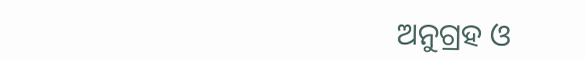ଅନୁଗ୍ରହ ଓ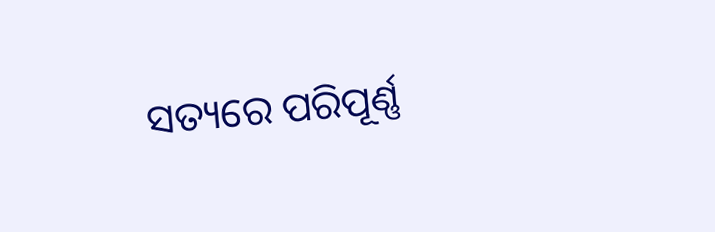ସତ୍ୟରେ ପରିପୂର୍ଣ୍ଣ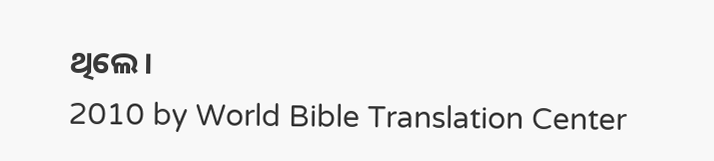ଥିଲେ।
2010 by World Bible Translation Center